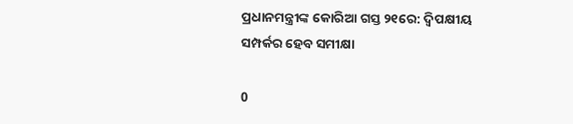ପ୍ରଧାନମନ୍ତ୍ରୀଙ୍କ କୋରିଆ ଗସ୍ତ ୨୧ରେ: ଦ୍ୱିପକ୍ଷୀୟ ସମ୍ପର୍କର ହେବ ସମୀକ୍ଷା

0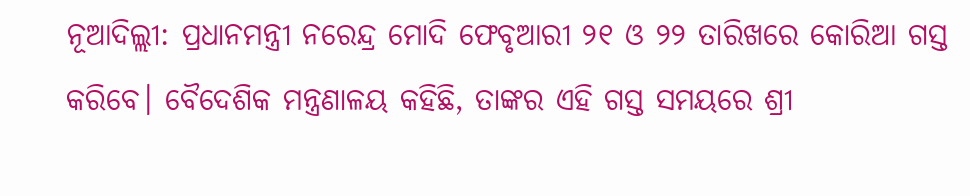ନୂଆଦିଲ୍ଲୀ: ପ୍ରଧାନମନ୍ତ୍ରୀ ନରେନ୍ଦ୍ର ମୋଦି ଫେବୃଆରୀ ୨୧ ଓ ୨୨ ତାରିଖରେ କୋରିଆ ଗସ୍ତ କରିବେ। ବୈଦେଶିକ ମନ୍ତ୍ରଣାଳୟ କହିଛି, ତାଙ୍କର ଏହି ଗସ୍ତ ସମୟରେ ଶ୍ରୀ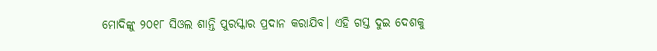ମୋଦିଙ୍କୁ ୨୦୧୮ ସିଓଲ ଶାନ୍ତି ପୁରସ୍କାର ପ୍ରଦାନ କରାଯିବ। ଏହି ଗସ୍ତ ଦୁଇ ଦେଶକୁ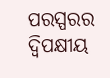ପରସ୍ପରର ଦ୍ୱିପକ୍ଷୀୟ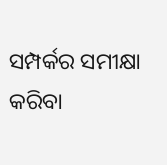ସମ୍ପର୍କର ସମୀକ୍ଷା କରିବା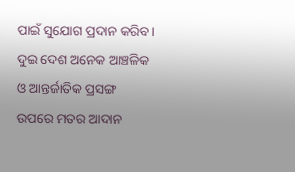ପାଇଁ ସୁଯୋଗ ପ୍ରଦାନ କରିବ। ଦୁଇ ଦେଶ ଅନେକ ଆଞ୍ଚଳିକ ଓ ଆନ୍ତର୍ଜାତିକ ପ୍ରସଙ୍ଗ ଉପରେ ମତର ଆଦାନ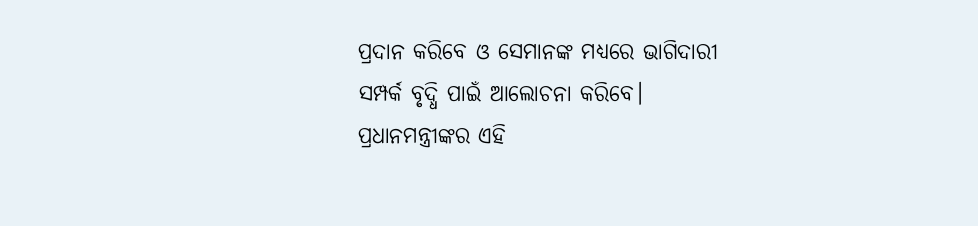ପ୍ରଦାନ କରିବେ ଓ ସେମାନଙ୍କ ମଧ୍ୟରେ ଭାଗିଦାରୀ ସମ୍ପର୍କ ବୃଦ୍ଧି ପାଇଁ ଆଲୋଚନା କରିବେ। ପ୍ରଧାନମନ୍ତ୍ରୀଙ୍କର ଏହି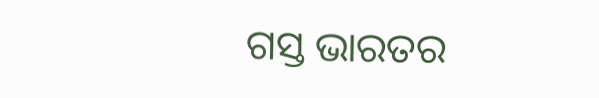ଗସ୍ତ ଭାରତର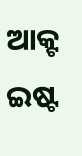ଆକ୍ଟ ଇଷ୍ଟ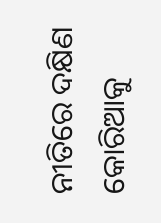ନୀତିରେ ଦକ୍ଷିଣ କୋରିଆକୁ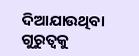ଦିଆଯାଉଥିବା ଗୁରୁତ୍ୱକୁ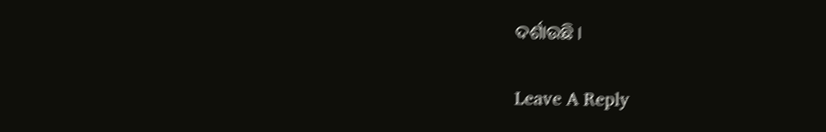ଦର୍ଶାଉଛି।

Leave A Reply